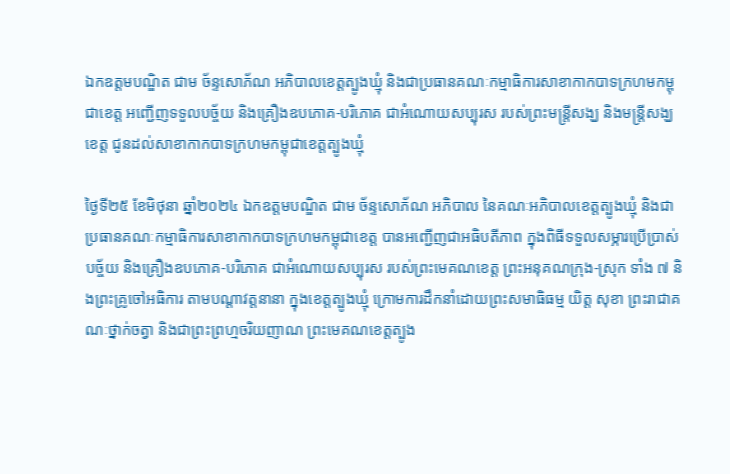ឯកឧត្តមបណ្ឌិត ជាម ច័ន្ទសោភ័ណ អភិបាលខេត្តត្បូងឃ្មុំ និងជាប្រធានគណៈកម្មាធិការសាខាកាកបាទក្រហមកម្ពុជាខេត្ត អញ្ជើញទទួលបច្ច័យ និងគ្រឿងឧបភោគ-បរិភោគ ជាអំណោយសប្បុរស របស់ព្រះមន្រ្តីសង្ឃ និងមន្រ្តីសង្ឃខេត្ត ជូនដល់សាខាកាកបាទក្រហមកម្ពុជាខេត្តត្បូងឃ្មុំ

ថ្ងៃទី២៥ ខែមិថុនា ឆ្នាំ២០២៤ ឯកឧត្តមបណ្ឌិត ជាម ច័ន្ទសោភ័ណ អភិបាល នៃគណៈអភិបាលខេត្តត្បូងឃ្មុំ និងជាប្រធានគណៈកម្មាធិការសាខាកាកបាទក្រហមកម្ពុជាខេត្ត បានអញ្ជើញជាអធិបតីភាព ក្នុងពិធីទទួលសម្ភារប្រើប្រាស់ បច្ច័យ និងគ្រឿងឧបភោគ-បរិភោគ ជាអំណោយសប្បុរស របស់ព្រះមេគណខេត្ត ព្រះអនុគណក្រុង-ស្រុក ទាំង ៧ និងព្រះគ្រូចៅអធិការ តាមបណ្តាវត្តនានា ក្នុងខេត្តត្បូងឃ្មុំ ក្រោមការដឹកនាំដោយព្រះសមាធិធម្ម យិត្ត សុខា ព្រះរាជាគណៈថ្នាក់ចត្វា និងជាព្រះព្រហ្មចរិយញាណ ព្រះមេគណខេត្តត្បូង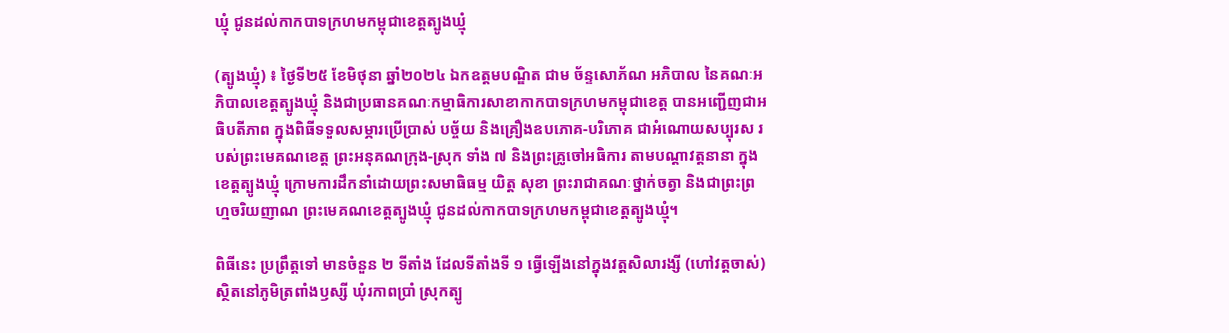ឃ្មុំ ជូនដល់កាកបាទក្រហមកម្ពុជាខេត្តត្បូងឃ្មុំ

(ត្បូងឃ្មុំ) ៖ ថ្ងៃទី២៥ ខែមិថុនា ឆ្នាំ២០២៤ ឯកឧត្តមបណ្ឌិត ជាម ច័ន្ទសោភ័ណ អភិបាល នៃគណៈអភិបាលខេត្តត្បូងឃ្មុំ និងជាប្រធានគណៈកម្មាធិការសាខាកាកបាទក្រហមកម្ពុជាខេត្ត បានអញ្ជើញជាអធិបតីភាព ក្នុងពិធីទទួលសម្ភារប្រើប្រាស់ បច្ច័យ និងគ្រឿងឧបភោគ-បរិភោគ ជាអំណោយសប្បុរស របស់ព្រះមេគណខេត្ត ព្រះអនុគណក្រុង-ស្រុក ទាំង ៧ និងព្រះគ្រូចៅអធិការ តាមបណ្តាវត្តនានា ក្នុងខេត្តត្បូងឃ្មុំ ក្រោមការដឹកនាំដោយព្រះសមាធិធម្ម យិត្ត សុខា ព្រះរាជាគណៈថ្នាក់ចត្វា និងជាព្រះព្រហ្មចរិយញាណ ព្រះមេគណខេត្តត្បូងឃ្មុំ ជូនដល់កាកបាទក្រហមកម្ពុជាខេត្តត្បូងឃ្មុំ។

ពិធីនេះ ប្រព្រឹត្តទៅ មានចំនួន ២ ទីតាំង ដែលទីតាំងទី ១ ធ្វើឡើងនៅក្នុងវត្តសិលារង្សី (ហៅវត្តចាស់) ស្ថិតនៅភូមិត្រពាំងឫស្សី ឃុំរកាពប្រាំ ស្រុកត្បូ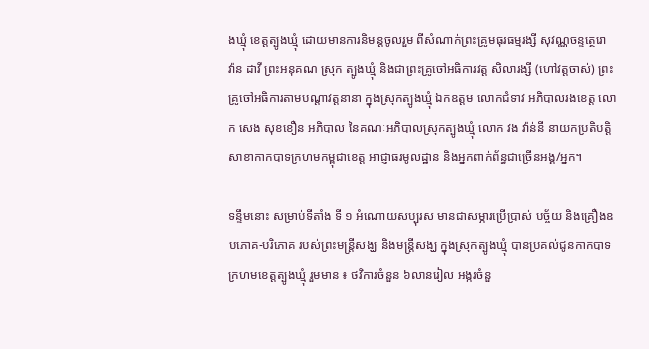ងឃ្មុំ ខេត្តត្បូងឃ្មុំ ដោយមានការនិមន្តចូលរួម ពីសំណាក់ព្រះគ្រូមធុរធម្មរង្សី សុវណ្ណចន្ទត្ថេរោ វ៉ាន ដាវី ព្រះអនុគណ ស្រុក ត្បូងឃ្មុំ និងជាព្រះគ្រូចៅអធិការវត្ត សិលារង្សី (ហៅវត្តចាស់) ព្រះគ្រូចៅអធិការតាមបណ្តាវត្តនានា ក្នុងស្រុកត្បូងឃ្មុំ ឯកឧត្តម លោកជំទាវ អភិបាលរងខេត្ត លោក សេង សុខខឿន អភិបាល នៃគណៈអភិបាលស្រុកត្បូងឃ្មុំ លោក វង វ៉ាន់នី នាយកប្រតិបត្តិសាខាកាកបាទក្រហមកម្ពុជាខេត្ត អាជ្ញាធរមូលដ្ឋាន និងអ្នកពាក់ព័ន្ធជាច្រើនអង្គ/អ្នក។

ទន្ទឹមនោះ សម្រាប់ទីតាំង ទី ១ អំណោយសប្បុរស មានជាសម្ភារប្រើប្រាស់ បច្ច័យ និងគ្រឿងឧបភោគ-បរិភោគ របស់ព្រះមន្រ្តីសង្ឃ និងមន្រ្តីសង្ឃ ក្នុងស្រុកត្បូងឃ្មុំ បានប្រគល់ជូនកាកបាទក្រហមខេត្តត្បូងឃ្មុំ រួមមាន ៖ ថវិការចំនួន ៦លានរៀល អង្ករចំនួ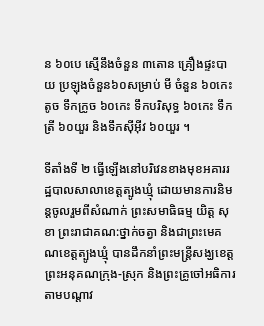ន ៦០បេ ស្មើនឹងចំនួន ៣តោន គ្រឿងផ្ទះបាយ ប្រឡុងចំនួន៦០សម្រាប់ មី ចំនួន ៦០កេះតូច ទឹកក្រូច ៦០កេះ ទឹកបរិសុទ្ធ ៦០កេះ ទឹកត្រី ៦០យួរ និងទឹកស៊ីអ៊ីវ ៦០យួរ ។

ទីតាំងទី ២ ធ្វើឡើងនៅបរិវេនខាងមុខអគាររដ្ឋបាលសាលាខេត្តត្បូងឃ្មុំ ដោយមានការនិមន្តចូលរួមពីសំណាក់ ព្រះសមាធិធម្ម យិត្ត សុខា ព្រះរាជាគណ:ថ្នាក់ចត្វា និងជាព្រះមេគណខេត្តត្បូងឃ្មុំ បានដឹកនាំព្រះមន្ត្រីសង្ឃខេត្ត ព្រះអនុគណក្រុង-ស្រុក និងព្រះគ្រូចៅអធិការ តាមបណ្តាវ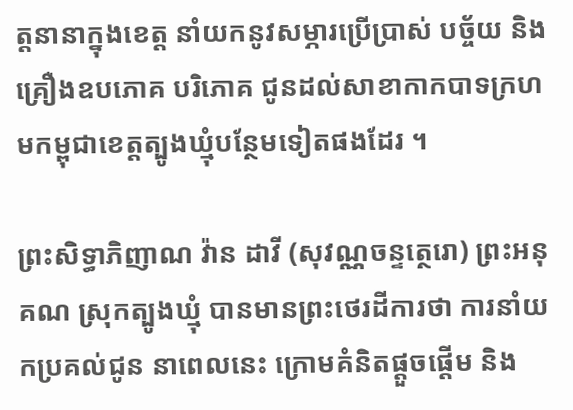ត្តនានាក្នុងខេត្ត នាំយកនូវសម្ភារប្រើប្រាស់ បច័្ចយ និងគ្រឿងឧបភោគ បរិភោគ ជូនដល់សាខាកាកបាទក្រហមកម្ពុជាខេត្តត្បូងឃ្មុំបន្ថែមទៀតផងដែរ ។

ព្រះសិទ្ធាភិញាណ វ៉ាន ដាវី (សុវណ្ណចន្ទត្ថេរោ) ព្រះអនុគណ ស្រុកត្បូងឃ្មុំ បានមានព្រះថេរដីការថា ការនាំយកប្រគល់ជូន នាពេលនេះ ក្រោមគំនិតផ្តួចផ្តើម និង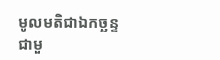មូលមតិជាឯកច្ឆន្ទ ជាមួ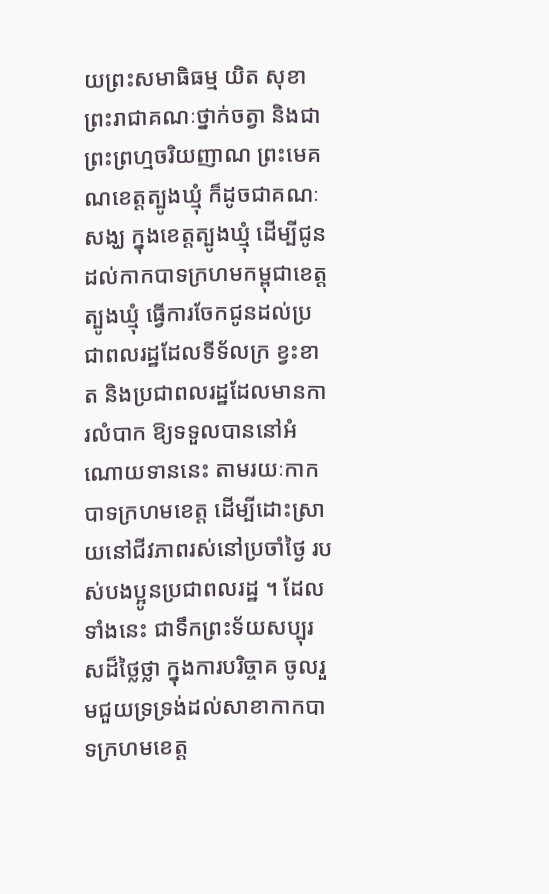យព្រះសមាធិធម្ម យិត សុខា ព្រះរាជាគណៈថ្នាក់ចត្វា និងជាព្រះព្រហ្មចរិយញាណ ព្រះមេគណខេត្តត្បូងឃ្មុំ ក៏ដូចជាគណៈសង្ឃ ក្នុងខេត្តត្បូងឃ្មុំ ដើម្បីជូនដល់កាកបាទក្រហមកម្ពុជាខេត្តត្បូងឃ្មុំ ធ្វើការចែកជូនដល់ប្រជាពលរដ្ឋដែលទីទ័លក្រ ខ្វះខាត និងប្រជាពលរដ្ឋដែលមានការលំបាក ឱ្យទទួលបាននៅអំណោយទាននេះ តាមរយៈកាកបាទក្រហមខេត្ត ដើម្បីដោះស្រាយនៅជីវភាពរស់នៅប្រចាំថ្ងៃ របស់បងប្អូនប្រជាពលរដ្ឋ ។ ដែលទាំងនេះ ជាទឹកព្រះទ័យសប្បុរសដ៏ថ្លៃថ្លា ក្នុងការបរិច្ចាគ ចូលរួមជួយទ្រទ្រង់ដល់សាខាកាកបាទក្រហមខេត្ត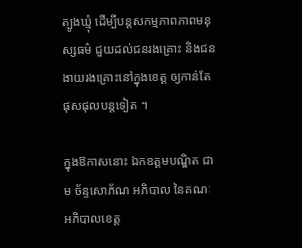ត្បូងឃ្មុំ ដើម្បីបន្តសកម្មភាពភាពមនុស្សធម៌ ជួយដល់ជនរងគ្រោះ និងជនងាយរងគ្រោះនៅក្នុងខេត្ត ឲ្យកាន់តែផុសផុលបន្តទៀត ។

ក្នុងឱកាសនោះ ឯកឧត្តមបណ្ឌិត ជាម ច័ន្ទសោភ័ណ អភិបាល នៃគណៈអភិបាលខេត្ត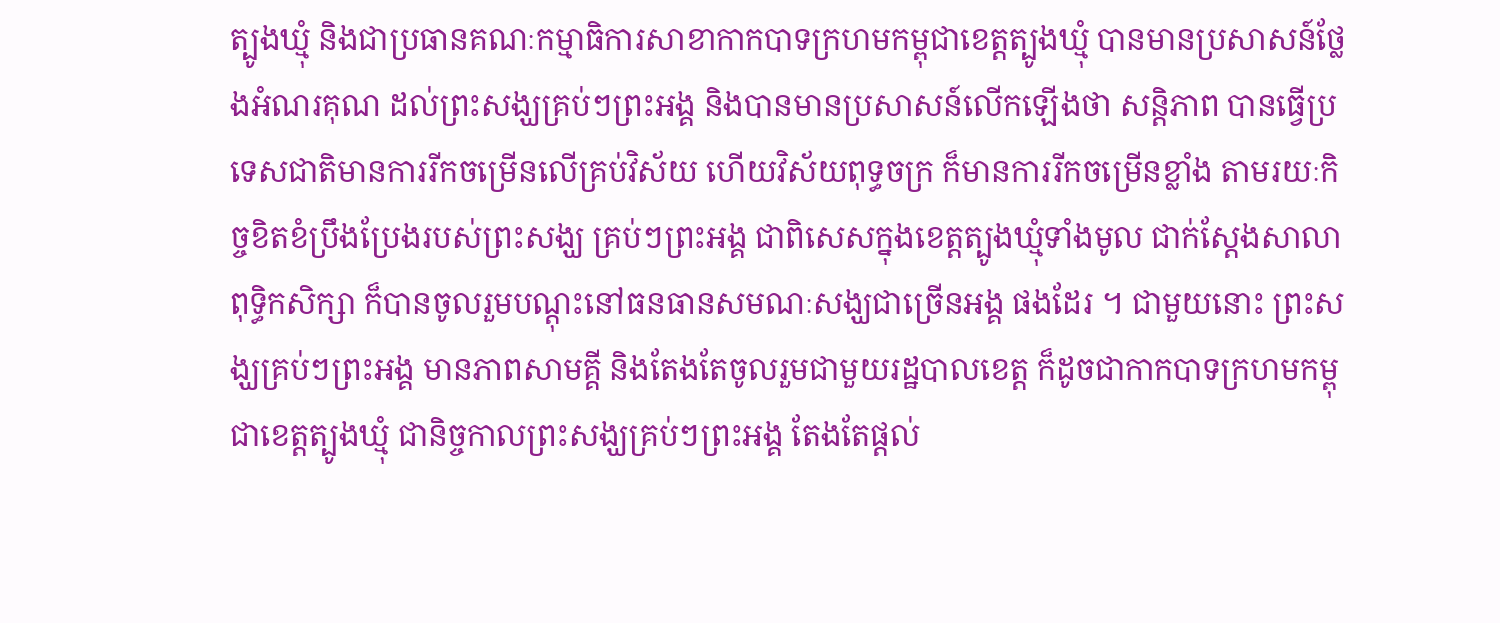ត្បូងឃ្មុំ និងជាប្រធានគណៈកម្មាធិការសាខាកាកបាទក្រហមកម្ពុជាខេត្តត្បូងឃ្មុំ បានមានប្រសាសន៍ថ្លែងអំណរគុណ ដល់ព្រះសង្ឃគ្រប់ៗព្រះអង្គ និងបានមានប្រសាសន៍លើកឡើងថា សន្តិភាព បានធ្វើប្រទេសជាតិមានការរីកចម្រើនលើគ្រប់វិស័យ ហើយវិស័យពុទ្ធចក្រ ក៏មានការរីកចម្រើនខ្លាំង តាមរយៈកិច្ចខិតខំប្រឹងប្រែងរបស់ព្រះសង្ឃ គ្រប់ៗព្រះអង្គ ជាពិសេសក្នុងខេត្តត្បូងឃ្មុំទាំងមូល ជាក់ស្តែងសាលាពុទ្ធិកសិក្សា ក៏បានចូលរួមបណ្តុះនៅធនធានសមណៈសង្ឃជាច្រើនអង្គ ផងដែរ ។ ជាមួយនោះ ព្រះសង្ឃគ្រប់ៗព្រះអង្គ មានភាពសាមគ្គី និងតែងតែចូលរួមជាមួយរដ្ឋបាលខេត្ត ក៏ដូចជាកាកបាទក្រហមកម្ពុជាខេត្តត្បូងឃ្មុំ ជានិច្ចកាលព្រះសង្ឃគ្រប់ៗព្រះអង្គ តែងតែផ្តល់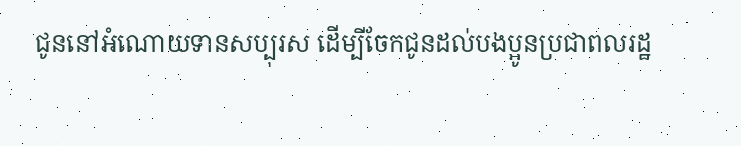ជូននៅអំណោយទានសប្បុរស ដើម្បីចែកជូនដល់បងប្អូនប្រជាពលរដ្ឋ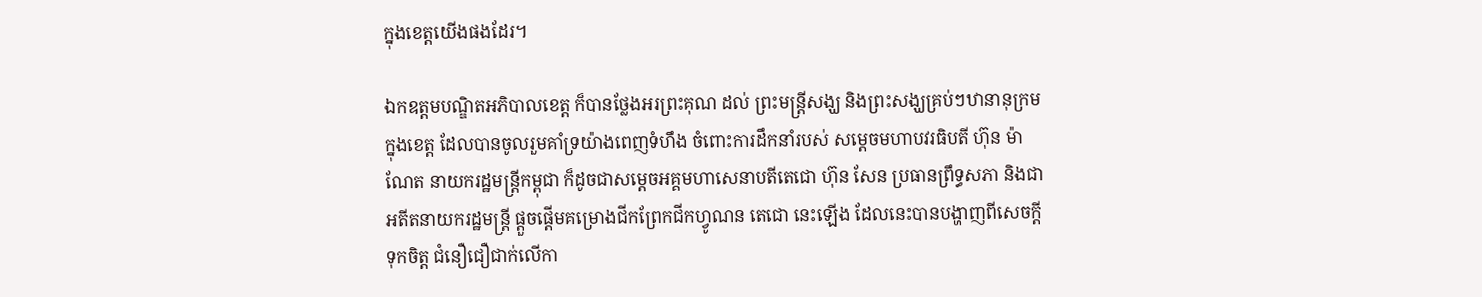ក្នុងខេត្តយើងផងដែរ។

ឯកឧត្តមបណ្ឌិតអភិបាលខេត្ត ក៏បានថ្លែងអរព្រះគុណ ដល់ ព្រះមន្រ្តីសង្ឃ និងព្រះសង្ឃគ្រប់ៗឋានានុក្រម ក្នុងខេត្ត ដែលបានចូលរួមគាំទ្រយ៉ាងពេញទំហឹង ចំពោះការដឹកនាំរបស់ សម្តេចមហាបវរធិបតី ហ៊ុន ម៉ាណែត នាយករដ្ឋមន្ត្រីកម្ពុជា ក៏ដូចជាសម្តេចអគ្គមហាសេនាបតីតេជោ ហ៊ុន សែន ប្រធានព្រឹទ្ធសភា និងជាអតីតនាយករដ្ឋមន្ត្រី ផ្តួចផ្តើមគម្រោងជីកព្រែកជីកហ្វូណន តេជោ នេះឡើង ដែលនេះបានបង្ហាញពីសេចក្តីទុកចិត្ត ជំនឿជឿជាក់លើកា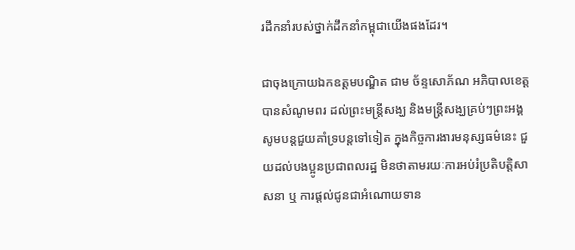រដឹកនាំរបស់ថ្នាក់ដឹកនាំកម្ពុជាយើងផងដែរ។

ជាចុងក្រោយឯកឧត្តមបណ្ឌិត ជាម ច័ន្ទសោភ័ណ អភិបាលខេត្ត បានសំណូមពរ ដល់ព្រះមន្រ្តីសង្ឃ និងមន្រ្តីសង្ឃគ្រប់ៗព្រះអង្គ សូមបន្តជួយគាំទ្របន្តទៅទៀត ក្នុងកិច្ចការងារមនុស្សធម៌នេះ ជួយដល់បងប្អូនប្រជាពលរដ្ឋ មិនថាតាមរយៈការអប់រំប្រតិបត្តិសាសនា ឬ ការផ្តល់ជូនជាអំណោយទាន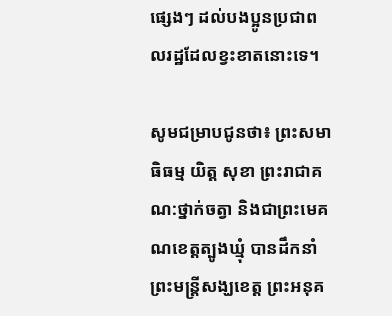ផ្សេងៗ ដល់បងប្អូនប្រជាពលរដ្ឋដែលខ្វះខាតនោះទេ។

សូមជម្រាបជូនថា៖ ព្រះសមាធិធម្ម យិត្ត សុខា ព្រះរាជាគណ:ថ្នាក់ចត្វា និងជាព្រះមេគណខេត្តត្បូងឃ្មុំ បានដឹកនាំព្រះមន្ត្រីសង្ឃខេត្ត ព្រះអនុគ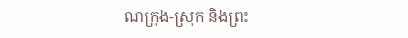ណក្រុង-ស្រុក និងព្រះ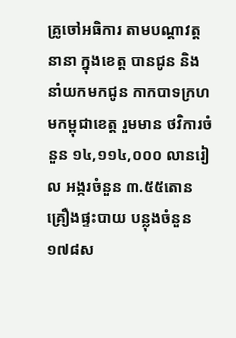គ្រូចៅអធិការ តាមបណ្តាវត្តនានា ក្នុងខេត្ត បានជូន និងនាំយកមកជូន កាកបាទក្រហមកម្ពុជាខេត្ត រួមមាន ថវិការចំនួន ១៤,១១៤,០០០ លានរៀល អង្ករចំនួន ៣.៥៥តោន គ្រឿងផ្ទះបាយ បន្លុងចំនួន ១៧៨ស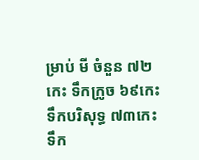ម្រាប់ មី ចំនួន ៧២កេះ ទឹកក្រូច ៦៩កេះ ទឹកបរិសុទ្ធ ៧៣កេះ ទឹក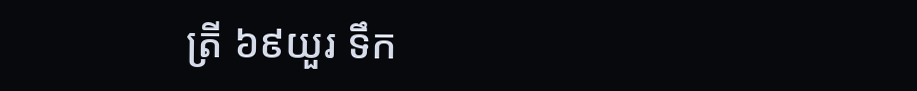ត្រី ៦៩យួរ ទឹក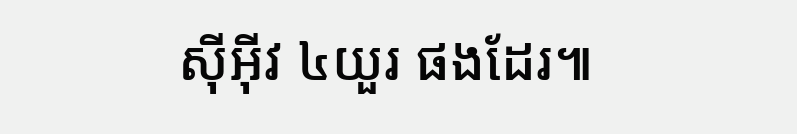ស៊ីអ៊ីវ ៤យួរ ផងដែរ៕